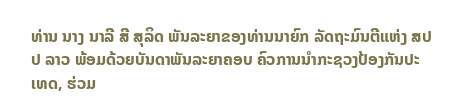ທ່ານ ນາງ ນາລີ ສີ ສຸລິດ ພັນລະຍາຂອງທ່ານນາຍົກ ລັດຖະມົນຕີແຫ່ງ ສປປ ລາວ ພ້ອມດ້ວຍບັນດາພັນລະຍາຄອບ ຄົວການນຳກະຊວງປ້ອງກັນປະ ເທດ, ຮ່ວມ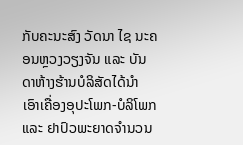ກັບຄະນະສົງ ວັດນາ ໄຊ ນະຄອນຫຼວງວຽງຈັນ ແລະ ບັນດາຫ້າງຮ້ານບໍລິສັດໄດ້ນຳ ເອົາເຄື່ອງອຸປະໂພກ-ບໍລິໂພກ ແລະ ຢາປົວພະຍາດຈຳນວນ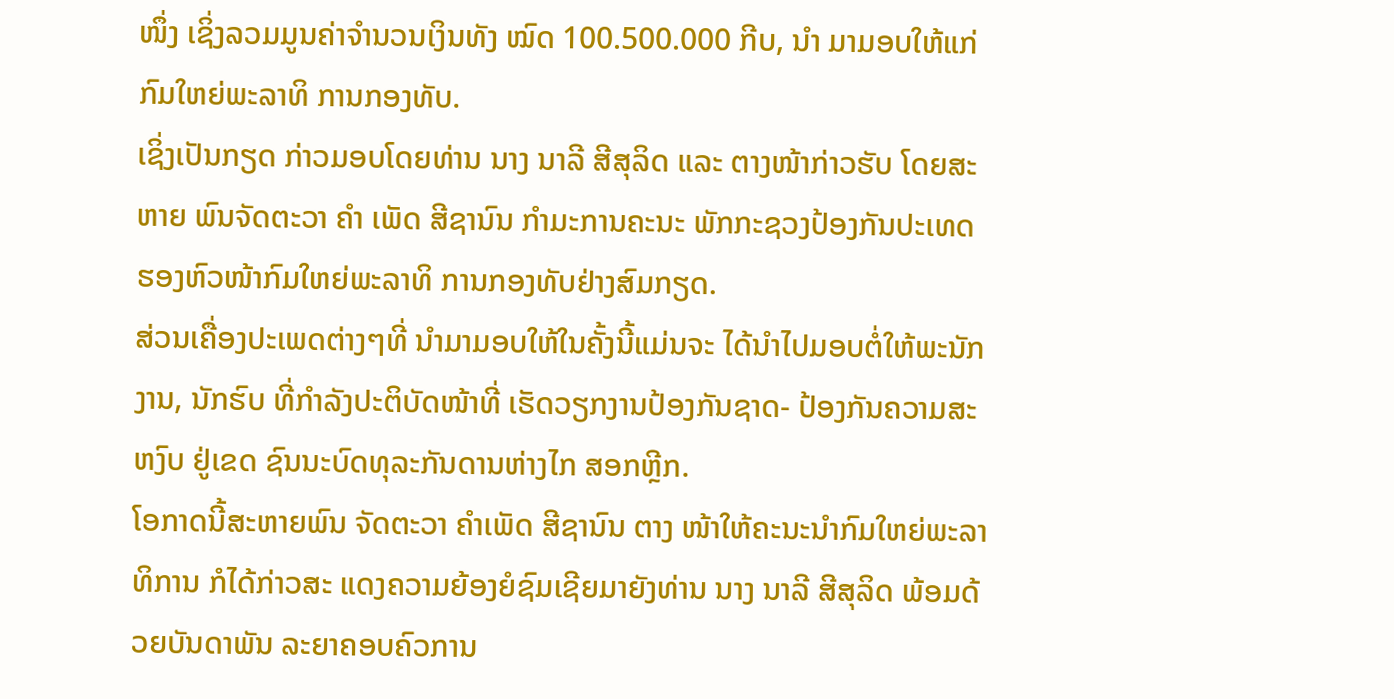ໜຶ່ງ ເຊິ່ງລວມມູນຄ່າຈຳນວນເງິນທັງ ໝົດ 100.500.000 ກີບ, ນຳ ມາມອບໃຫ້ແກ່ກົມໃຫຍ່ພະລາທິ ການກອງທັບ.
ເຊິ່ງເປັນກຽດ ກ່າວມອບໂດຍທ່ານ ນາງ ນາລີ ສີສຸລິດ ແລະ ຕາງໜ້າກ່າວຮັບ ໂດຍສະຫາຍ ພົນຈັດຕະວາ ຄຳ ເພັດ ສີຊານົນ ກຳມະການຄະນະ ພັກກະຊວງປ້ອງກັນປະເທດ ຮອງຫົວໜ້າກົມໃຫຍ່ພະລາທິ ການກອງທັບຢ່າງສົມກຽດ.
ສ່ວນເຄື່ອງປະເພດຕ່າງໆທີ່ ນຳມາມອບໃຫ້ໃນຄັ້ງນີ້ແມ່ນຈະ ໄດ້ນຳໄປມອບຕໍ່ໃຫ້ພະນັກງານ, ນັກຮົບ ທີ່ກຳລັງປະຕິບັດໜ້າທີ່ ເຮັດວຽກງານປ້ອງກັນຊາດ- ປ້ອງກັນຄວາມສະຫງົບ ຢູ່ເຂດ ຊົນນະບົດທຸລະກັນດານຫ່າງໄກ ສອກຫຼີກ.
ໂອກາດນີ້ສະຫາຍພົນ ຈັດຕະວາ ຄຳເພັດ ສີຊານົນ ຕາງ ໜ້າໃຫ້ຄະນະນຳກົມໃຫຍ່ພະລາທິການ ກໍໄດ້ກ່າວສະ ແດງຄວາມຍ້ອງຍໍຊົມເຊີຍມາຍັງທ່ານ ນາງ ນາລີ ສີສຸລິດ ພ້ອມດ້ວຍບັນດາພັນ ລະຍາຄອບຄົວການ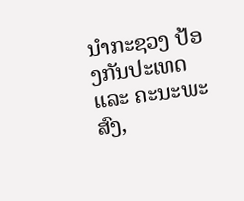ນຳກະຊວງ ປ້ອງກັນປະເທດ ແລະ ຄະນະພະສົງ,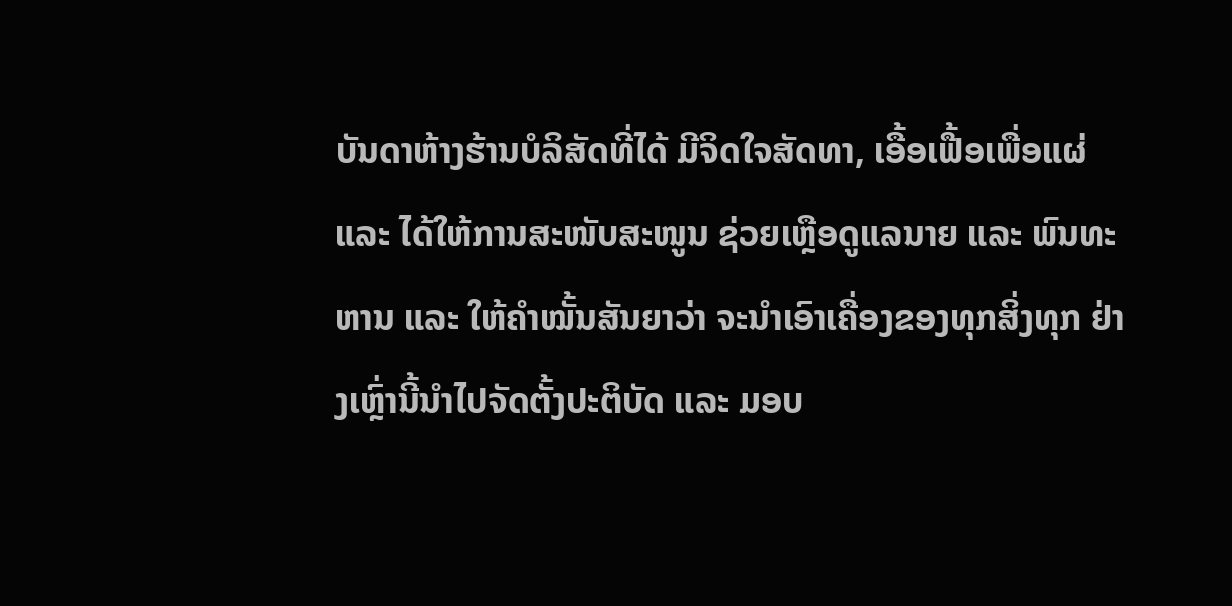ບັນດາຫ້າງຮ້ານບໍລິສັດທີ່ໄດ້ ມີຈິດໃຈສັດທາ, ເອື້ອເຟື້ອເພື່ອແຜ່ ແລະ ໄດ້ໃຫ້ການສະໜັບສະໜູນ ຊ່ວຍເຫຼືອດູແລນາຍ ແລະ ພົນທະຫານ ແລະ ໃຫ້ຄຳໝັ້ນສັນຍາວ່າ ຈະນຳເອົາເຄື່ອງຂອງທຸກສິ່ງທຸກ ຢ່າງເຫຼົ່ານີ້ນຳໄປຈັດຕັ້ງປະຕິບັດ ແລະ ມອບ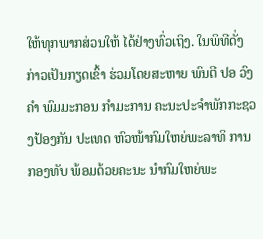ໃຫ້ທຸກພາກສ່ວນໃຫ້ ໄດ້ຢ່າງທົ່ວເຖິງ. ໃນພິທີດັ່ງກ່າວເປັນກຽດເຂົ້າ ຮ່ວມໂດຍສະຫາຍ ພົນຕີ ປອ ວົງຄຳ ພົມມະກອນ ກຳມະການ ຄະນະປະຈຳພັກກະຊວງປ້ອງກັນ ປະເທດ ຫົວໜ້າກົມໃຫຍ່ພະລາທິ ການກອງທັບ ພ້ອມດ້ວຍຄະນະ ນຳກົມໃຫຍ່ພະ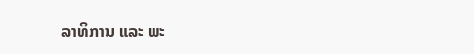ລາທິການ ແລະ ພະ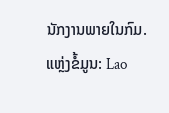ນັກງານພາຍໃນກົມ.
ແຫຼ່ງຂໍ້ມູນ: Lao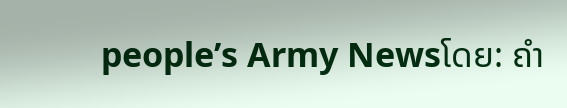people’s Army Newsໂດຍ: ຄຳ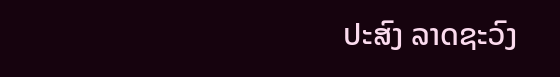ປະສົງ ລາດຊະວົງ